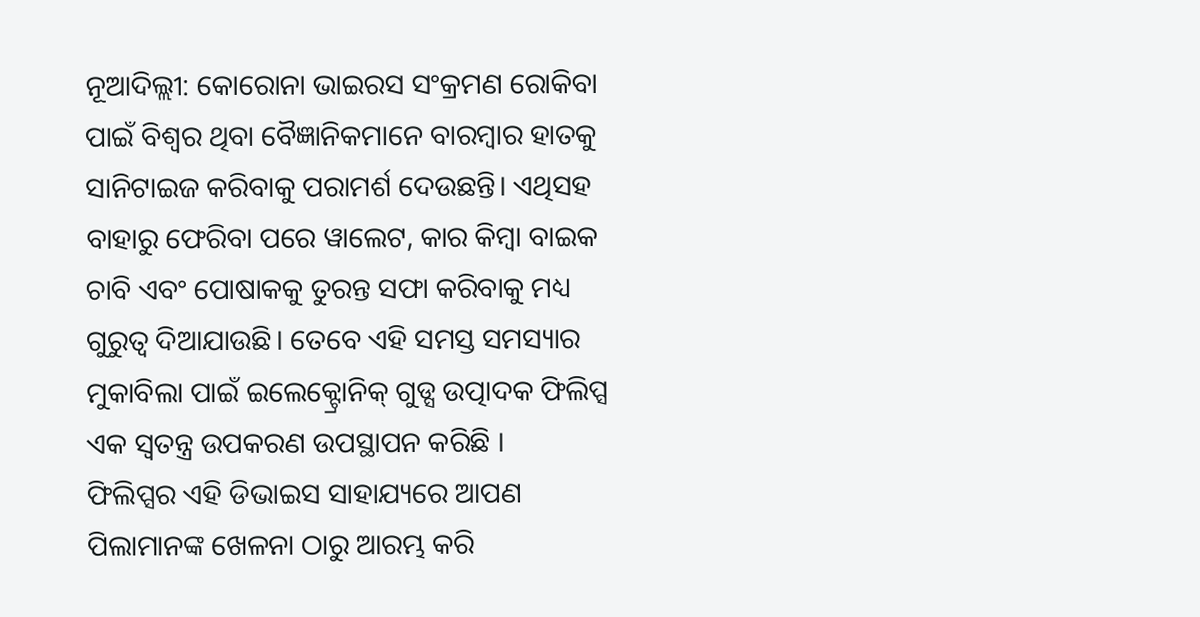ନୂଆଦିଲ୍ଲୀ: କୋରୋନା ଭାଇରସ ସଂକ୍ରମଣ ରୋକିବା ପାଇଁ ବିଶ୍ବର ଥିବା ବୈଜ୍ଞାନିକମାନେ ବାରମ୍ବାର ହାତକୁ ସାନିଟାଇଜ କରିବାକୁ ପରାମର୍ଶ ଦେଉଛନ୍ତି। ଏଥିସହ ବାହାରୁ ଫେରିବା ପରେ ୱାଲେଟ, କାର କିମ୍ବା ବାଇକ ଚାବି ଏବଂ ପୋଷାକକୁ ତୁରନ୍ତ ସଫା କରିବାକୁ ମଧ୍ୟ ଗୁରୁତ୍ୱ ଦିଆଯାଉଛି। ତେବେ ଏହି ସମସ୍ତ ସମସ୍ୟାର ମୁକାବିଲା ପାଇଁ ଇଲେକ୍ଟ୍ରୋନିକ୍ ଗୁଡ୍ସ ଉତ୍ପାଦକ ଫିଲିପ୍ସ ଏକ ସ୍ୱତନ୍ତ୍ର ଉପକରଣ ଉପସ୍ଥାପନ କରିଛି ।
ଫିଲିପ୍ସର ଏହି ଡିଭାଇସ ସାହାଯ୍ୟରେ ଆପଣ ପିଲାମାନଙ୍କ ଖେଳନା ଠାରୁ ଆରମ୍ଭ କରି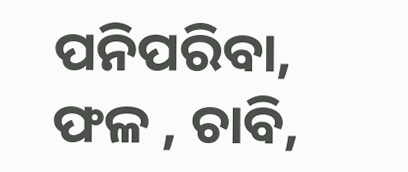ପନିପରିବା, ଫଳ , ଚାବି,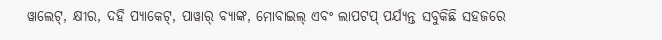ୱାଲେଟ୍, କ୍ଷୀର, ଦହି ପ୍ୟାକେଟ୍, ପାୱାର୍ ବ୍ୟାଙ୍କ, ମୋବାଇଲ୍ ଏବଂ ଲାପଟପ୍ ପର୍ଯ୍ୟନ୍ତ ସବୁକିଛି ସହଜରେ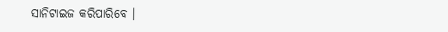ସାନିଟାଇଜ କରିପାରିବେ ।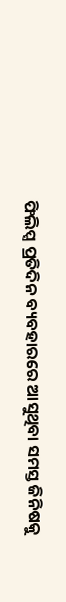ଫିଲିପ୍ସ ପ୍ରତିଦିନ ବ୍ୟବହାରରେ ଆସୁଥିବା ସମସ୍ତ ଜିନିଷକୁ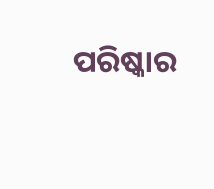ପରିଷ୍କାର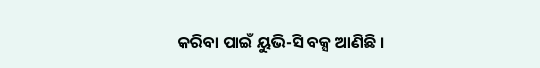କରିବା ପାଇଁ ୟୁଭି-ସି ବକ୍ସ ଆଣିଛି ।